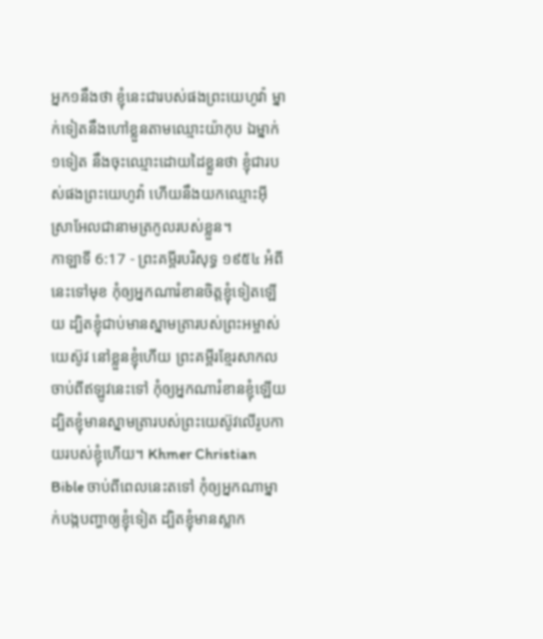អ្នក១នឹងថា ខ្ញុំនេះជារបស់ផងព្រះយេហូវ៉ា ម្នាក់ទៀតនឹងហៅខ្លួនតាមឈ្មោះយ៉ាកុប ឯម្នាក់១ទៀត នឹងចុះឈ្មោះដោយដៃខ្លួនថា ខ្ញុំជារបស់ផងព្រះយេហូវ៉ា ហើយនឹងយកឈ្មោះអ៊ីស្រាអែលជានាមត្រកូលរបស់ខ្លួន។
កាឡាទី 6:17 - ព្រះគម្ពីរបរិសុទ្ធ ១៩៥៤ អំពីនេះទៅមុខ កុំឲ្យអ្នកណារំខានចិត្តខ្ញុំទៀតឡើយ ដ្បិតខ្ញុំជាប់មានស្នាមត្រារបស់ព្រះអម្ចាស់យេស៊ូវ នៅខ្លួនខ្ញុំហើយ ព្រះគម្ពីរខ្មែរសាកល ចាប់ពីឥឡូវនេះទៅ កុំឲ្យអ្នកណារំខានខ្ញុំឡើយ ដ្បិតខ្ញុំមានស្នាមត្រារបស់ព្រះយេស៊ូវលើរូបកាយរបស់ខ្ញុំហើយ។ Khmer Christian Bible ចាប់ពីពេលនេះតទៅ កុំឲ្យអ្នកណាម្នាក់បង្កបញ្ហាឲ្យខ្ញុំទៀត ដ្បិតខ្ញុំមានស្លាក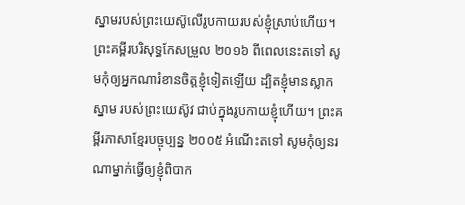ស្នាមរបស់ព្រះយេស៊ូលើរូបកាយរបស់ខ្ញុំស្រាប់ហើយ។ ព្រះគម្ពីរបរិសុទ្ធកែសម្រួល ២០១៦ ពីពេលនេះតទៅ សូមកុំឲ្យអ្នកណារំខានចិត្តខ្ញុំទៀតឡើយ ដ្បិតខ្ញុំមានស្លាកស្នាម របស់ព្រះយេស៊ូវ ជាប់ក្នុងរូបកាយខ្ញុំហើយ។ ព្រះគម្ពីរភាសាខ្មែរបច្ចុប្បន្ន ២០០៥ អំណើះតទៅ សូមកុំឲ្យនរណាម្នាក់ធ្វើឲ្យខ្ញុំពិបាក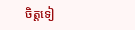ចិត្តទៀ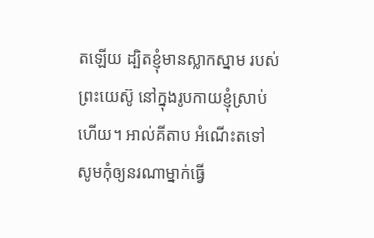តឡើយ ដ្បិតខ្ញុំមានស្លាកស្នាម របស់ព្រះយេស៊ូ នៅក្នុងរូបកាយខ្ញុំស្រាប់ហើយ។ អាល់គីតាប អំណើះតទៅ សូមកុំឲ្យនរណាម្នាក់ធ្វើ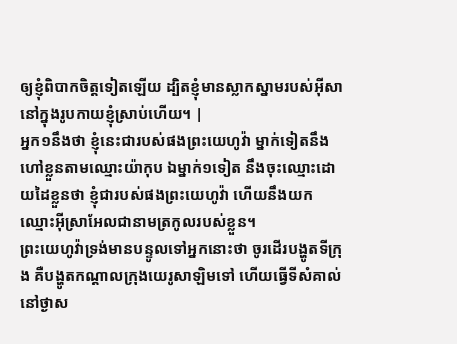ឲ្យខ្ញុំពិបាកចិត្ដទៀតឡើយ ដ្បិតខ្ញុំមានស្លាកស្នាមរបស់អ៊ីសា នៅក្នុងរូបកាយខ្ញុំស្រាប់ហើយ។ |
អ្នក១នឹងថា ខ្ញុំនេះជារបស់ផងព្រះយេហូវ៉ា ម្នាក់ទៀតនឹងហៅខ្លួនតាមឈ្មោះយ៉ាកុប ឯម្នាក់១ទៀត នឹងចុះឈ្មោះដោយដៃខ្លួនថា ខ្ញុំជារបស់ផងព្រះយេហូវ៉ា ហើយនឹងយកឈ្មោះអ៊ីស្រាអែលជានាមត្រកូលរបស់ខ្លួន។
ព្រះយេហូវ៉ាទ្រង់មានបន្ទូលទៅអ្នកនោះថា ចូរដើរបង្ហូតទីក្រុង គឺបង្ហូតកណ្តាលក្រុងយេរូសាឡិមទៅ ហើយធ្វើទីសំគាល់នៅថ្ងាស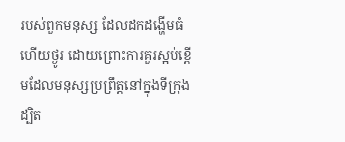របស់ពួកមនុស្ស ដែលដកដង្ហើមធំ ហើយថ្ងូរ ដោយព្រោះការគួរស្អប់ខ្ពើមដែលមនុស្សប្រព្រឹត្តនៅក្នុងទីក្រុង
ដ្បិត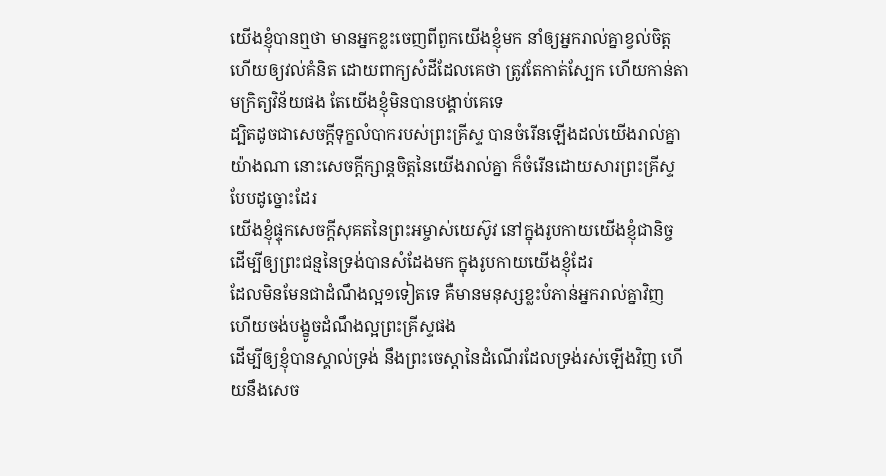យើងខ្ញុំបានឮថា មានអ្នកខ្លះចេញពីពួកយើងខ្ញុំមក នាំឲ្យអ្នករាល់គ្នាខ្វល់ចិត្ត ហើយឲ្យវល់គំនិត ដោយពាក្យសំដីដែលគេថា ត្រូវតែកាត់ស្បែក ហើយកាន់តាមក្រិត្យវិន័យផង តែយើងខ្ញុំមិនបានបង្គាប់គេទេ
ដ្បិតដូចជាសេចក្ដីទុក្ខលំបាករបស់ព្រះគ្រីស្ទ បានចំរើនឡើងដល់យើងរាល់គ្នាយ៉ាងណា នោះសេចក្ដីក្សាន្តចិត្តនៃយើងរាល់គ្នា ក៏ចំរើនដោយសារព្រះគ្រីស្ទបែបដូច្នោះដែរ
យើងខ្ញុំផ្ទុកសេចក្ដីសុគតនៃព្រះអម្ចាស់យេស៊ូវ នៅក្នុងរូបកាយយើងខ្ញុំជានិច្ច ដើម្បីឲ្យព្រះជន្មនៃទ្រង់បានសំដែងមក ក្នុងរូបកាយយើងខ្ញុំដែរ
ដែលមិនមែនជាដំណឹងល្អ១ទៀតទេ គឺមានមនុស្សខ្លះបំភាន់អ្នករាល់គ្នាវិញ ហើយចង់បង្ខូចដំណឹងល្អព្រះគ្រីស្ទផង
ដើម្បីឲ្យខ្ញុំបានស្គាល់ទ្រង់ នឹងព្រះចេស្តានៃដំណើរដែលទ្រង់រស់ឡើងវិញ ហើយនឹងសេច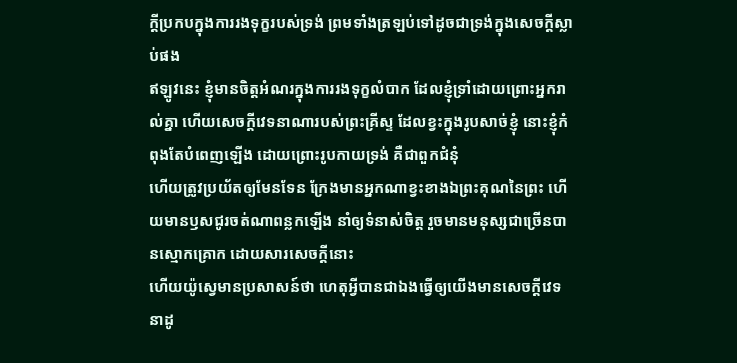ក្ដីប្រកបក្នុងការរងទុក្ខរបស់ទ្រង់ ព្រមទាំងត្រឡប់ទៅដូចជាទ្រង់ក្នុងសេចក្ដីស្លាប់ផង
ឥឡូវនេះ ខ្ញុំមានចិត្តអំណរក្នុងការរងទុក្ខលំបាក ដែលខ្ញុំទ្រាំដោយព្រោះអ្នករាល់គ្នា ហើយសេចក្ដីវេទនាណារបស់ព្រះគ្រីស្ទ ដែលខ្វះក្នុងរូបសាច់ខ្ញុំ នោះខ្ញុំកំពុងតែបំពេញឡើង ដោយព្រោះរូបកាយទ្រង់ គឺជាពួកជំនុំ
ហើយត្រូវប្រយ័តឲ្យមែនទែន ក្រែងមានអ្នកណាខ្វះខាងឯព្រះគុណនៃព្រះ ហើយមានឫសជូរចត់ណាពន្លកឡើង នាំឲ្យទំនាស់ចិត្ត រួចមានមនុស្សជាច្រើនបានស្មោកគ្រោក ដោយសារសេចក្ដីនោះ
ហើយយ៉ូស្វេមានប្រសាសន៍ថា ហេតុអ្វីបានជាឯងធ្វើឲ្យយើងមានសេចក្ដីវេទនាដូ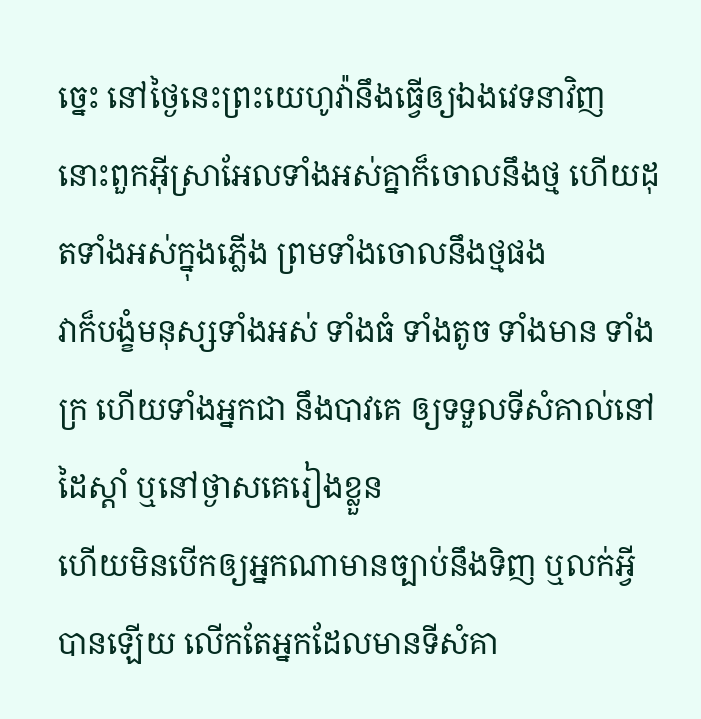ច្នេះ នៅថ្ងៃនេះព្រះយេហូវ៉ានឹងធ្វើឲ្យឯងវេទនាវិញ នោះពួកអ៊ីស្រាអែលទាំងអស់គ្នាក៏ចោលនឹងថ្ម ហើយដុតទាំងអស់ក្នុងភ្លើង ព្រមទាំងចោលនឹងថ្មផង
វាក៏បង្ខំមនុស្សទាំងអស់ ទាំងធំ ទាំងតូច ទាំងមាន ទាំងក្រ ហើយទាំងអ្នកជា នឹងបាវគេ ឲ្យទទួលទីសំគាល់នៅដៃស្តាំ ឬនៅថ្ងាសគេរៀងខ្លួន
ហើយមិនបើកឲ្យអ្នកណាមានច្បាប់នឹងទិញ ឬលក់អ្វីបានឡើយ លើកតែអ្នកដែលមានទីសំគា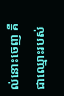ល់នោះចេញ គឺជាឈ្មោះរបស់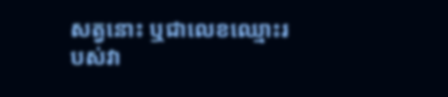សត្វនោះ ឬជាលេខឈ្មោះរបស់វា